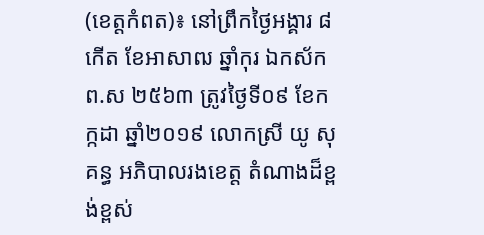(ខេត្តកំពត)៖ នៅព្រឹកថ្ងៃអង្គារ ៨កើត ខែអាសាឍ ឆ្នាំកុរ ឯកស័ក ព.ស ២៥៦៣ ត្រូវថ្ងៃទី០៩ ខែកក្កដា ឆ្នាំ២០១៩ លោកស្រី យូ សុគន្ធ អភិបាលរងខេត្ត តំណាងដ៏ខ្ពង់ខ្ពស់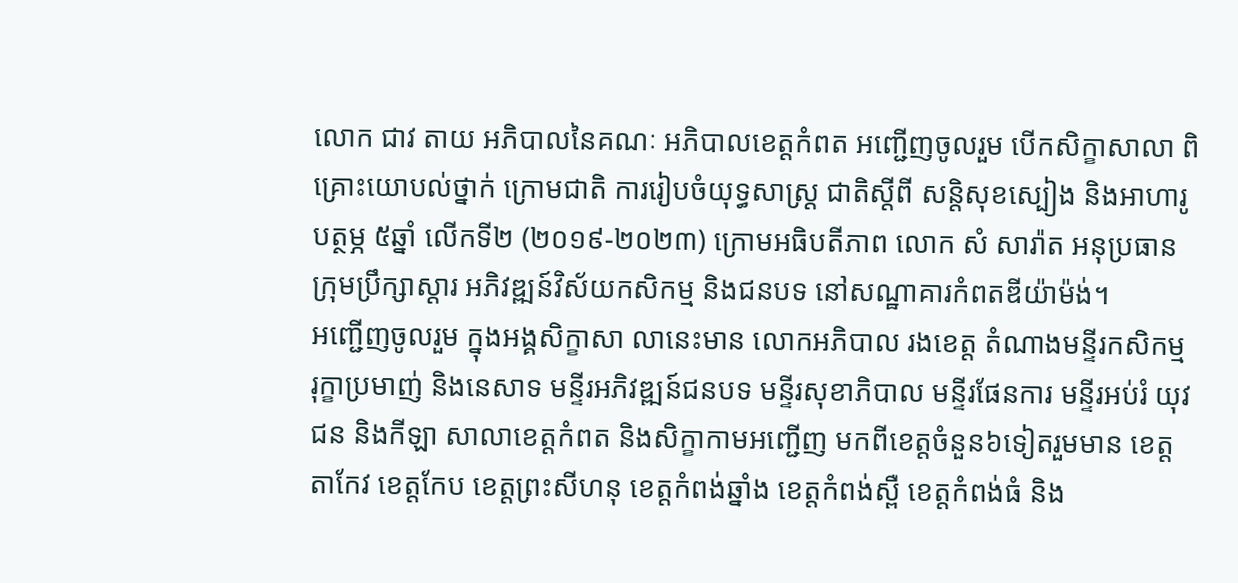លោក ជាវ តាយ អភិបាលនៃគណៈ អភិបាលខេត្តកំពត អញ្ជើញចូលរួម បើកសិក្ខាសាលា ពិគ្រោះយោបល់ថ្នាក់ ក្រោមជាតិ ការរៀបចំយុទ្ធសាស្ត្រ ជាតិស្តីពី សន្តិសុខស្បៀង និងអាហារូបត្ថម្ភ ៥ឆ្នាំ លើកទី២ (២០១៩-២០២៣) ក្រោមអធិបតីភាព លោក សំ សារ៉ាត អនុប្រធានក្រុមប្រឹក្សាស្តារ អភិវឌ្ឍន៍វិស័យកសិកម្ម និងជនបទ នៅសណ្ឋាគារកំពតឌីយ៉ាម៉ង់។
អញ្ជើញចូលរួម ក្នុងអង្គសិក្ខាសា លានេះមាន លោកអភិបាល រងខេត្ត តំណាងមន្ទីរកសិកម្ម រុក្ខាប្រមាញ់ និងនេសាទ មន្ទីរអភិវឌ្ឍន៍ជនបទ មន្ទីរសុខាភិបាល មន្ទីរផែនការ មន្ទីរអប់រំ យុវជន និងកីឡា សាលាខេត្តកំពត និងសិក្ខាកាមអញ្ជេីញ មកពីខេត្តចំនួន៦ទៀតរួមមាន ខេត្តតាកែវ ខេត្តកែប ខេត្តព្រះសីហនុ ខេត្តកំពង់ឆ្នាំង ខេត្តកំពង់ស្ពឺ ខេត្តកំពង់ធំ និង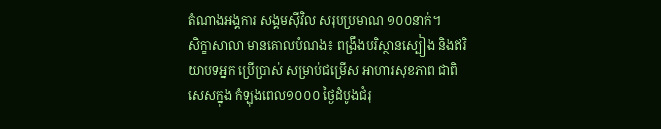តំណាងអង្គការ សង្គមស៊ីវិល សរុបប្រមាណ ១០០នាក់។
សិក្ខាសាលា មានគោលបំណង៖ ពង្រឹងបរិស្ថានស្បៀង និងឥរិយាបទអ្នក ប្រើប្រាស់ សម្រាប់ជម្រើស អាហារសុខភាព ជាពិសេសក្នុង កំឡុងពេល១០០០ ថ្ងៃដំបូងជំរុ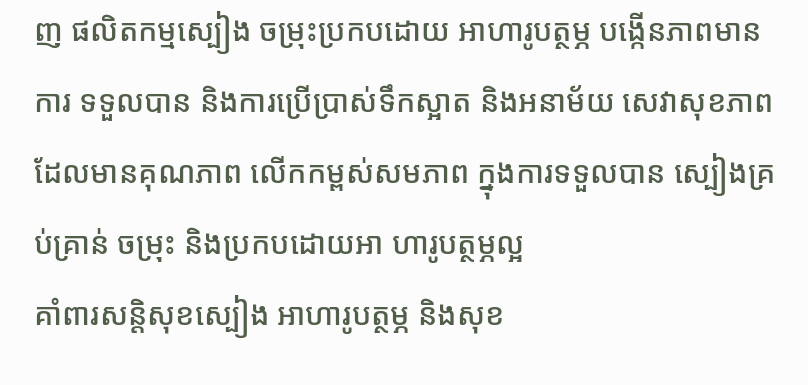ញ ផលិតកម្មស្បៀង ចម្រុះប្រកបដោយ អាហារូបត្ថម្ភ បង្កើនភាពមានការ ទទួលបាន និងការប្រើប្រាស់ទឹកស្អាត និងអនាម័យ សេវាសុខភាព ដែលមានគុណភាព លើកកម្ពស់សមភាព ក្នុងការទទួលបាន ស្បៀងគ្រប់គ្រាន់ ចម្រុះ និងប្រកបដោយអា ហារូបត្ថម្ភល្អ
គាំពារសន្តិសុខស្បៀង អាហារូបត្ថម្ភ និងសុខ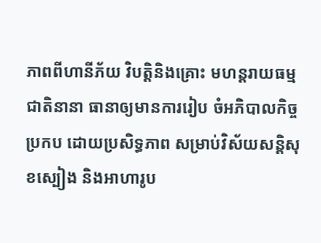ភាពពីហានីភ័យ វិបត្តិនិងគ្រោះ មហន្តរាយធម្មជាតិនានា ធានាឲ្យមានការរៀប ចំអភិបាលកិច្ចប្រកប ដោយប្រសិទ្ធភាព សម្រាប់វិស័យសន្តិសុខស្បៀង និងអាហារូប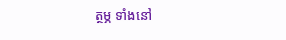ត្ថម្ភ ទាំងនៅ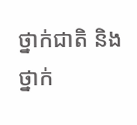ថ្នាក់ជាតិ និងថ្នាក់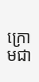ក្រោមជា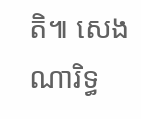តិ៕ សេង ណារិទ្ធ